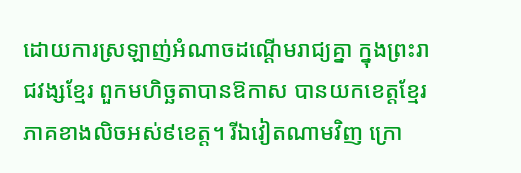ដោយការស្រឡាញ់អំណាចដណ្ដើមរាជ្យគ្នា ក្នុងព្រះរាជវង្សខ្មែរ ពួកមហិច្ឆតាបានឱកាស បានយកខេត្តខ្មែរភាគខាងលិចអស់៩ខេត្ត។ រីឯវៀតណាមវិញ ក្រោ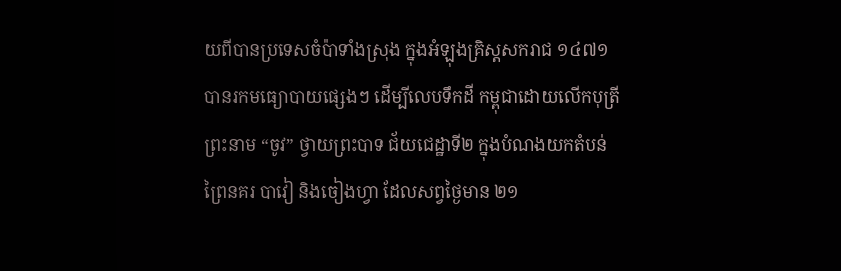យពីបានប្រទេសចំប៉ាទាំងស្រុង ក្នុងអំឡុងគ្រិស្តសករាជ ១៤៧១ បានរកមធ្យោបាយផ្សេងៗ ដើម្បីលេបទឹកដី កម្ពុជាដោយលើកបុត្រីព្រះនាម “ចូវ” ថ្វាយព្រះបាទ ជ័យជេដ្ឋាទី២ ក្នុងបំណងយកតំបន់ព្រៃនគរ បាវៀ និងចៀងហ្វា ដែលសព្វថ្ងៃមាន ២១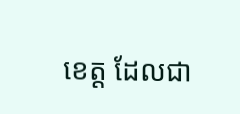ខេត្ត ដែលជា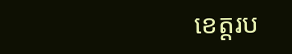ខេត្តរប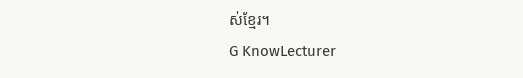ស់ខ្មែរ។
G KnowLecturer